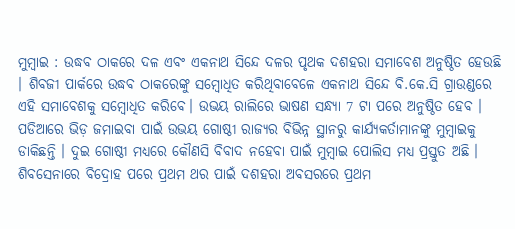ମୁମ୍ବାଇ : ଉଦ୍ଧବ ଠାକରେ ଦଳ ଏବଂ ଏକନାଥ ସିନ୍ଦେ ଦଳର ପୃଥକ ଦଶହରା ସମାବେଶ ଅନୁଷ୍ଠିତ ହେଉଛି । ଶିବଜୀ ପାର୍କରେ ଉଦ୍ଧବ ଠାକରେଙ୍କୁ ସମ୍ବୋଧିତ କରିଥିବାବେଳେ ଏକନାଥ ସିନ୍ଦେ ବି.କେ.ସି ଗ୍ରାଉଣ୍ଡରେ ଏହି ସମାବେଶକୁ ସମ୍ବୋଧିତ କରିବେ। ଉଭୟ ରାଲିରେ ଭାଷଣ ସନ୍ଧ୍ୟା 7 ଟା ପରେ ଅନୁଷ୍ଠିତ ହେବ । ପଡିଆରେ ଭିଡ଼ ଜମାଇବା ପାଇଁ ଉଭୟ ଗୋଷ୍ଠୀ ରାଜ୍ୟର ବିଭିନ୍ନ ସ୍ଥାନରୁ କାର୍ଯ୍ୟକର୍ତାମାନଙ୍କୁ ମୁମ୍ବାଇକୁ ଡାକିଛନ୍ତି । ଦୁଇ ଗୋଷ୍ଠୀ ମଧ୍ୟରେ କୌଣସି ବିବାଦ ନହେବା ପାଇଁ ମୁମ୍ବାଇ ପୋଲିସ ମଧ୍ୟ ପ୍ରସ୍ତୁତ ଅଛି । ଶିବସେନାରେ ବିଦ୍ରୋହ ପରେ ପ୍ରଥମ ଥର ପାଇଁ ଦଶହରା ଅବସରରେ ପ୍ରଥମ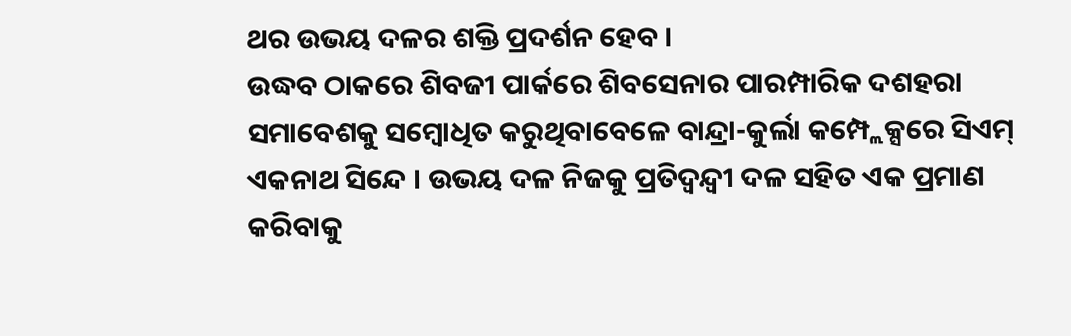ଥର ଉଭୟ ଦଳର ଶକ୍ତି ପ୍ରଦର୍ଶନ ହେବ ।
ଉଦ୍ଧବ ଠାକରେ ଶିବଜୀ ପାର୍କରେ ଶିବସେନାର ପାରମ୍ପାରିକ ଦଶହରା ସମାବେଶକୁ ସମ୍ବୋଧିତ କରୁଥିବାବେଳେ ବାନ୍ଦ୍ରା-କୁର୍ଲା କମ୍ପ୍ଲେକ୍ସରେ ସିଏମ୍ ଏକନାଥ ସିନ୍ଦେ । ଉଭୟ ଦଳ ନିଜକୁ ପ୍ରତିଦ୍ୱନ୍ଦ୍ୱୀ ଦଳ ସହିତ ଏକ ପ୍ରମାଣ କରିବାକୁ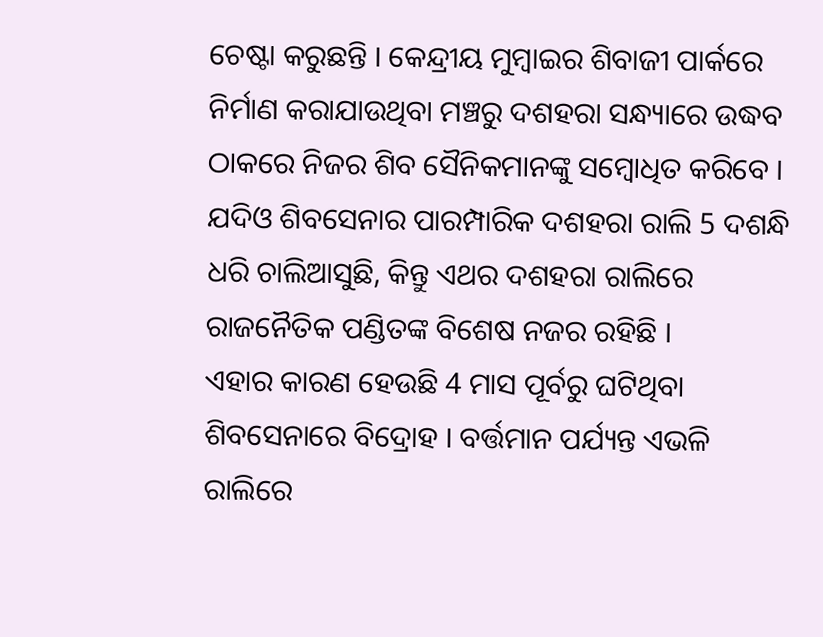ଚେଷ୍ଟା କରୁଛନ୍ତି । କେନ୍ଦ୍ରୀୟ ମୁମ୍ବାଇର ଶିବାଜୀ ପାର୍କରେ ନିର୍ମାଣ କରାଯାଉଥିବା ମଞ୍ଚରୁ ଦଶହରା ସନ୍ଧ୍ୟାରେ ଉଦ୍ଧବ ଠାକରେ ନିଜର ଶିବ ସୈନିକମାନଙ୍କୁ ସମ୍ବୋଧିତ କରିବେ । ଯଦିଓ ଶିବସେନାର ପାରମ୍ପାରିକ ଦଶହରା ରାଲି 5 ଦଶନ୍ଧି ଧରି ଚାଲିଆସୁଛି, କିନ୍ତୁ ଏଥର ଦଶହରା ରାଲିରେ ରାଜନୈତିକ ପଣ୍ଡିତଙ୍କ ବିଶେଷ ନଜର ରହିଛି ।
ଏହାର କାରଣ ହେଉଛି 4 ମାସ ପୂର୍ବରୁ ଘଟିଥିବା ଶିବସେନାରେ ବିଦ୍ରୋହ । ବର୍ତ୍ତମାନ ପର୍ଯ୍ୟନ୍ତ ଏଭଳି ରାଲିରେ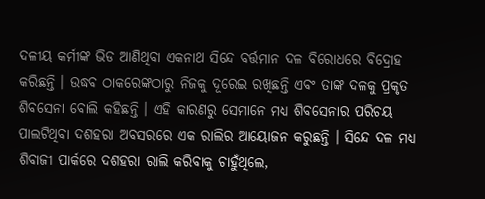ଦଳୀୟ କର୍ମୀଙ୍କ ଭିଡ ଆଣିଥିବା ଏକନାଥ ସିନ୍ଦେ ବର୍ତ୍ତମାନ ଦଳ ବିରୋଧରେ ବିଦ୍ରୋହ କରିଛନ୍ତି । ଉଦ୍ଧବ ଠାକରେଙ୍କଠାରୁ ନିଜକୁ ଦୂରେଇ ରଖିଛନ୍ତି ଏବଂ ତାଙ୍କ ଦଳକୁ ପ୍ରକୃତ ଶିବସେନା ବୋଲି କହିଛନ୍ତି । ଏହି କାରଣରୁ ସେମାନେ ମଧ୍ୟ ଶିବସେନାର ପରିଚୟ ପାଲଟିଥିବା ଦଶହରା ଅବସରରେ ଏକ ରାଲିର ଆୟୋଜନ କରୁଛନ୍ତି । ସିନ୍ଦେ ଦଳ ମଧ୍ୟ ଶିବାଜୀ ପାର୍କରେ ଦଶହରା ରାଲି କରିବାକୁ ଚାହୁଁଥିଲେ,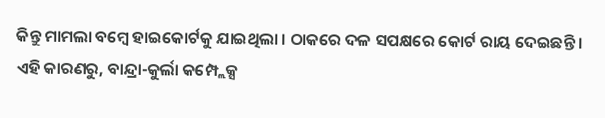କିନ୍ତୁ ମାମଲା ବମ୍ବେ ହାଇକୋର୍ଟକୁ ଯାଇଥିଲା । ଠାକରେ ଦଳ ସପକ୍ଷରେ କୋର୍ଟ ରାୟ ଦେଇଛନ୍ତି । ଏହି କାରଣରୁ, ବାନ୍ଦ୍ରା-କୁର୍ଲା କମ୍ପ୍ଲେକ୍ସ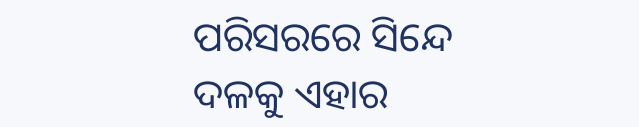ପରିସରରେ ସିନ୍ଦେ ଦଳକୁ ଏହାର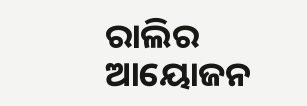ରାଲିର ଆୟୋଜନ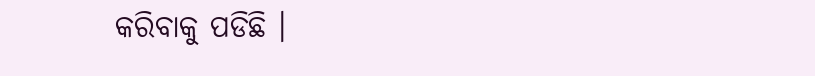କରିବାକୁ ପଡିଛି ।